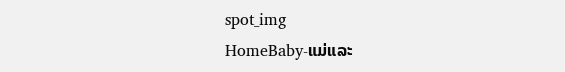spot_img
HomeBaby-ແມ່ແລະ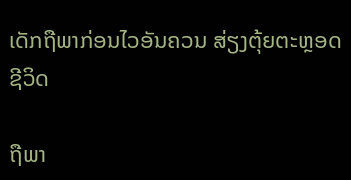ເດັກຖືພາກ່ອນໄວອັນຄວນ ສ່ຽງຕຸ້ຍຕະຫຼອດຊີວິດ

ຖືພາ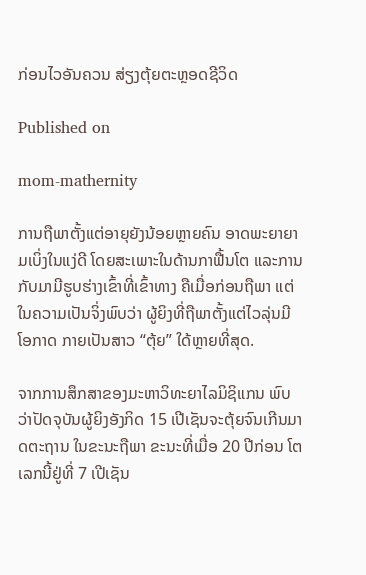ກ່ອນໄວອັນຄວນ ສ່ຽງຕຸ້ຍຕະຫຼອດຊີວິດ

Published on

mom-mathernity

ການຖືພາຕັ້ງແຕ່ອາຍຸຍັງນ້ອຍຫຼາຍຄົນ ອາດພະຍາຍາມເບິ່ງໃນແງ່ດີ ໂດຍສະເພາະໃນດ້ານກາຟື້ນໂຕ ແລະການກັບມາມີຮູບຮ່າງເຂົ້າທີ່ເຂົ້າທາງ ຄືເມື່ອກ່ອນຖືພາ ແຕ່ໃນຄວາມເປັນຈິ່ງພົບວ່າ ຜູ້ຍິງທີ່ຖືພາຕັ້ງແຕ່ໄວລຸ່ນມີໂອກາດ ກາຍເປັນສາວ “ຕຸ້ຍ” ໃດ້ຫຼາຍທີ່ສຸດ.

ຈາກການສຶກສາຂອງມະຫາວິທະຍາໄລມິຊິແກນ ພົບວ່າປັດຈຸບັນຜູ້ຍິງອັງກິດ 15 ເປີເຊັນຈະຕຸ້ຍຈົນເກີນມາດຕະຖານ ໃນຂະນະຖືພາ ຂະນະທີ່ເມື່ອ 20 ປີກ່ອນ ໂຕເລກນີ້ຢູ່ທີ່ 7 ເປີເຊັນ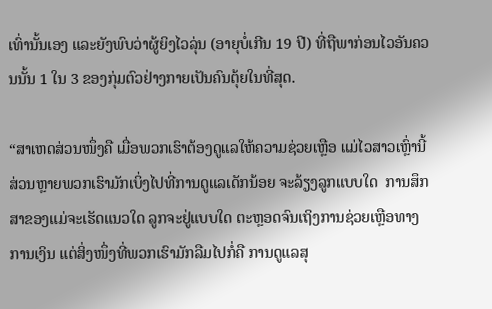ເທົ່ານັ້ນເອງ ແລະຍັງພົບວ່າຜູ້ຍິງໄວລຸ່ນ (ອາຍຸບໍ່ເກີນ 19 ປີ) ທີ່ຖືພາກ່ອນໄວອັນຄວນນັ້ນ 1 ໃນ 3 ຂອງກຸ່ມຕົວຢ່າງກາຍເປັນຄົນຕຸ້ຍໃນທີ່ສຸດ.

“ສາເຫດສ່ວນໜຶ່ງຄື ເມື່ອພວກເຮົາຕ້ອງດູແລໃຫ້ຄວາມຊ່ວຍເຫຼືອ ແມ່ໄວສາວເຫຼົ່ານີ້ ສ່ວນຫຼາຍພວກເຮົາມັກເບິ່ງໄປທີ່ການດູແລເດັກນ້ອຍ ຈະລ້ຽງລູກແບບໃດ  ການສຶກສາຂອງແມ່ຈະເຮັດແນວໃດ ລູກຈະຢູ່ແບບໃດ ຕະຫຼອດຈົນເຖິງການຊ່ວຍເຫຼືອທາງການເງິນ ແຕ່ສິ່ງໜຶ່ງທີ່ພວກເຮົາມັກລືມໄປກໍ່ຄື ການດູແລສຸ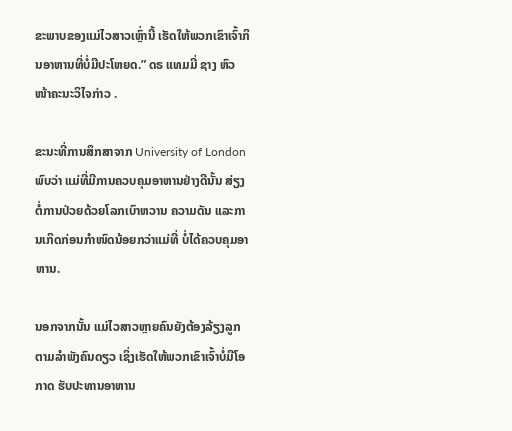ຂະພາບຂອງແມ່ໄວສາວເຫຼົ່ານີ້ ເຮັດໃຫ້ພວກເຂົາເຈົ້າກິນອາຫານທີ່ບໍ່ມີປະໂຫຍດ.” ດຣ ແທມມີ່ ຊາງ ຫົວໜ້າຄະນະວິໄຈກ່າວ .

ຂະນະທີ່ການສຶກສາຈາກ University of London ພົບວ່າ ແມ່ທີ່ມີການຄວບຄຸມອາຫານຢ່າງດີນັ້ນ ສ່ຽງຕໍ່ການປ່ວຍດ້ວຍໂລກເບົາຫວານ ຄວາມດັນ ແລະການເກິດກ່ອນກຳໜົດນ້ອຍກວ່າແມ່ທີ່ ບໍ່ໄດ້ຄວບຄຸມອາຫານ.

ນອກຈາກນັ້ນ ແມ່ໄວສາວຫຼາຍຄົນຍັງຕ້ອງລ້ຽງລູກຕາມລຳພັງຄົນດຽວ ເຊິ່ງເຮັດໃຫ້ພວກເຂົາເຈົ້າບໍ່ມີໂອກາດ ຮັບປະທານອາຫານ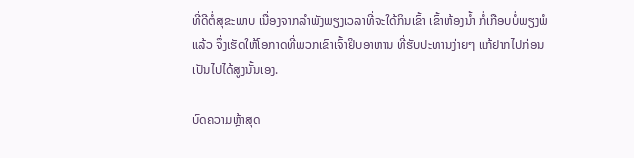ທີ່ດີຕໍ່ສຸຂະພາບ ເນື່ອງຈາກລຳພັງພຽງເວລາທີ່ຈະໃດ້ກິນເຂົ້າ ເຂົ້າຫ້ອງນ້ຳ ກໍ່ເກືອບບໍ່ພຽງພໍແລ້ວ ຈຶ່ງເຮັດໃຫ້ໂອກາດທີ່ພວກເຂົາເຈົ້າຢິບອາຫານ ທີ່ຮັບປະທານງ່າຍໆ ແກ້ຢາກໄປກ່ອນເປັນໄປໄດ້ສູງນັ້ນເອງ.

ບົດຄວາມຫຼ້າສຸດ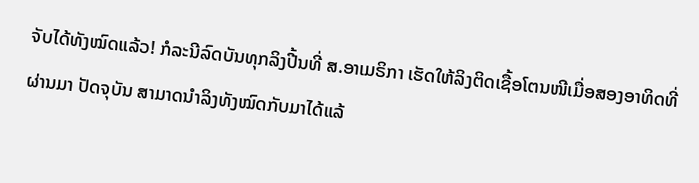ຈັບໄດ້ທັງໝົດແລ້ວ! ກໍລະນີລົດບັນທຸກລິງປີ້ນທີ່ ສ.ອາເມຣິກາ ເຮັດໃຫ້ລິງຕິດເຊື້ອໂຕນໜີເມື່ອສອງອາທິດທີ່ຜ່ານມາ ປັດຈຸບັນ ສາມາດນຳລິງທັງໝົດກັບມາໄດ້ແລ້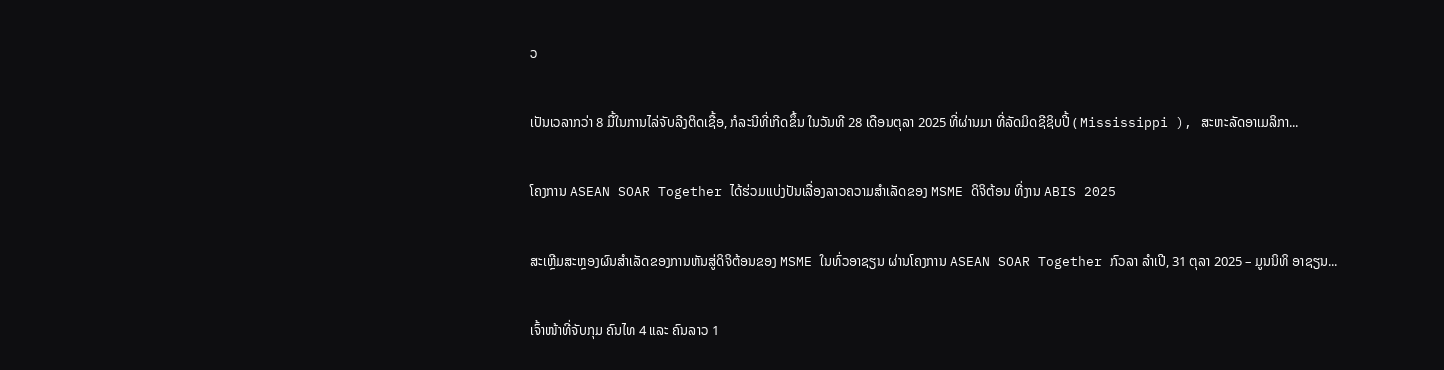ວ

ເປັນເວລາກວ່າ 8 ມື້ໃນການໄລ່ຈັບລີງຕິດເຊື້ອ, ກໍລະນີທີ່ເກີດຂຶ້ນ ໃນວັນທີ 28 ເດືອນຕຸລາ 2025 ທີ່ຜ່ານມາ ທີ່ລັດມິດຊີຊິບປີ້ ( Mississippi ), ສະຫະລັດອາເມລິກາ...

ໂຄງການ ASEAN SOAR Together ໄດ້ຮ່ວມແບ່ງປັນເລື່ອງລາວຄວາມສໍາເລັດຂອງ MSME ດິຈິຕ້ອນ ທີ່ງານ ABIS 2025

ສະເຫຼີມສະຫຼອງຜົນສໍາເລັດຂອງການຫັນສູ່ດິຈິຕ້ອນຂອງ MSME ໃນທົ່ວອາຊຽນ ຜ່ານໂຄງການ ASEAN SOAR Together ກົວລາ ລໍາເປີ, 31 ຕຸລາ 2025 – ມູນນິທິ ອາຊຽນ...

ເຈົ້າໜ້າທີ່ຈັບກຸມ ຄົນໄທ 4 ແລະ ຄົນລາວ 1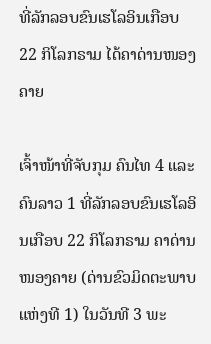ທີ່ລັກລອບຂົນເຮໂລອິນເກືອບ 22 ກິໂລກຣາມ ໄດ້ຄາດ່ານໜອງຄາຍ

ເຈົ້າໜ້າທີ່ຈັບກຸມ ຄົນໄທ 4 ແລະ ຄົນລາວ 1 ທີ່ລັກລອບຂົນເຮໂລອິນເກືອບ 22 ກິໂລກຣາມ ຄາດ່ານໜອງຄາຍ (ດ່ານຂົວມິດຕະພາບແຫ່ງທີ 1) ໃນວັນທີ 3 ພະ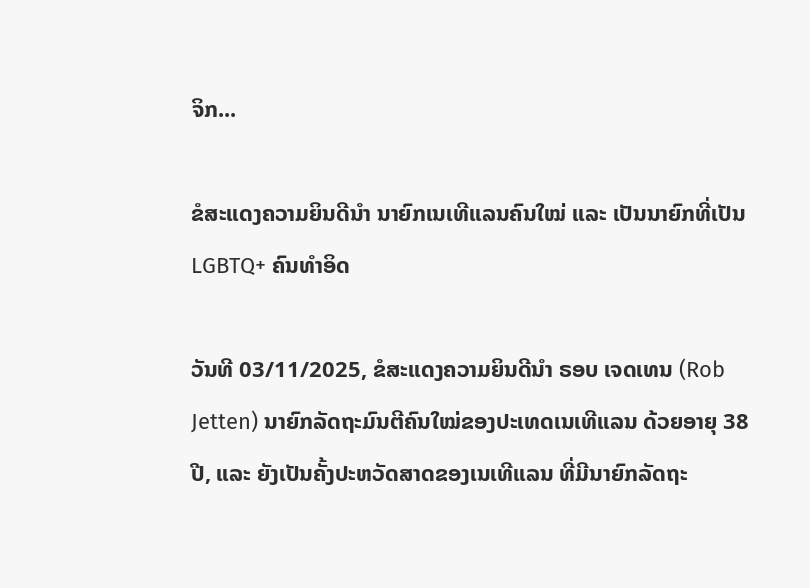ຈິກ...

ຂໍສະແດງຄວາມຍິນດີນຳ ນາຍົກເນເທີແລນຄົນໃໝ່ ແລະ ເປັນນາຍົກທີ່ເປັນ LGBTQ+ ຄົນທຳອິດ

ວັນທີ 03/11/2025, ຂໍສະແດງຄວາມຍິນດີນຳ ຣອບ ເຈດເທນ (Rob Jetten) ນາຍົກລັດຖະມົນຕີຄົນໃໝ່ຂອງປະເທດເນເທີແລນ ດ້ວຍອາຍຸ 38 ປີ, ແລະ ຍັງເປັນຄັ້ງປະຫວັດສາດຂອງເນເທີແລນ ທີ່ມີນາຍົກລັດຖະ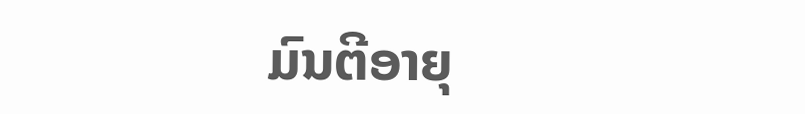ມົນຕີອາຍຸ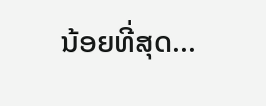ນ້ອຍທີ່ສຸດ...